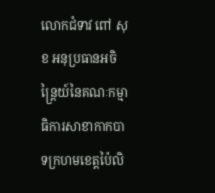លោកជំទាវ ពៅ សុខ អនុប្រធានអចិន្ត្រៃយ៍នៃគណៈកម្មាធិការសាខាកាកបាទក្រហមខេត្តប៉ៃលិ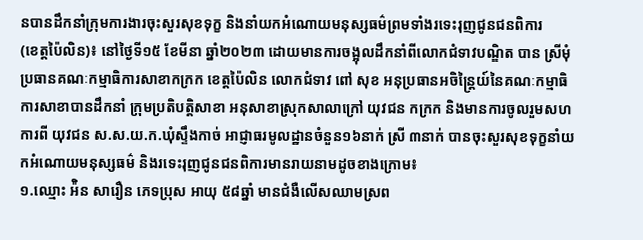នបានដឹកនាំក្រុមការងារចុះសួរសុខទុក្ខ និងនាំយកអំណោយមនុស្សធម៌ព្រមទាំងរទេះរុញជូនជនពិការ
(ខេត្តប៉ៃលិន)៖ នៅថ្ងៃទី១៥ ខែមីនា ឆ្នាំ២០២៣ ដោយមានការចង្អុលដឹកនាំពីលោកជំទាវបណ្ឌិត បាន ស្រីមុំ ប្រធានគណៈកម្មាធិការសាខាកក្រក ខេត្តប៉ៃលិន លោកជំទាវ ពៅ សុខ អនុប្រធានអចិន្ត្រៃយ៍នៃគណៈកម្មាធិការសាខាបានដឹកនាំ ក្រុមប្រតិបត្តិសាខា អនុសាខាស្រុកសាលាក្រៅ យុវជន កក្រក និងមានការចូលរួមសហការពី យុវជន ស.ស.យ.ក.ឃុំស្ទឹងកាច់ អាជ្ញាធរមូលដ្ឋានចំនួន១៦នាក់ ស្រី ៣នាក់ បានចុះសួរសុខទុក្ខនាំយកអំណោយមនុស្សធម៌ និងរទេះរុញជូនជនពិការមានរាយនាមដូចខាងក្រោម៖
១.ឈ្មោះ អ៉ិន សារឿន ភេទប្រុស អាយុ ៥៨ឆ្នាំ មានជំងឺលើសឈាមស្រព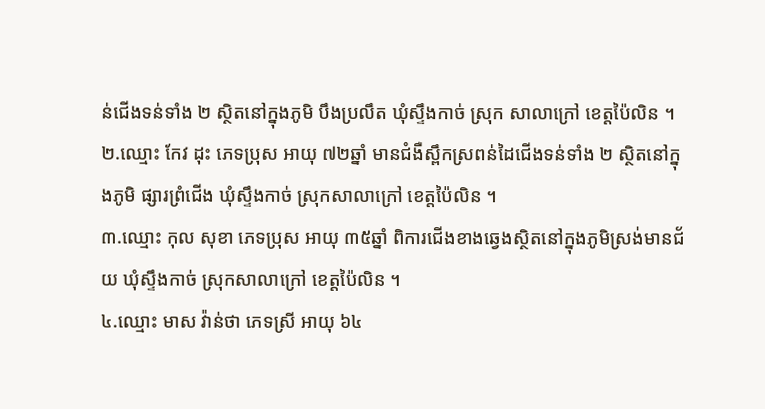ន់ជើងទន់ទាំង ២ ស្ថិតនៅក្នុងភូមិ បឹងប្រលឹត ឃុំស្ទឹងកាច់ ស្រុក សាលាក្រៅ ខេត្តប៉ៃលិន ។
២.ឈ្មោះ កែវ ដុះ ភេទប្រុស អាយុ ៧២ឆ្នាំ មានជំងឺស្ពឹកស្រពន់ដៃជើងទន់ទាំង ២ ស្ថិតនៅក្នុងភូមិ ផ្សារព្រំជើង ឃុំស្ទឹងកាច់ ស្រុកសាលាក្រៅ ខេត្តប៉ៃលិន ។
៣.ឈ្មោះ កុល សុខា ភេទប្រុស អាយុ ៣៥ឆ្នាំ ពិការជើងខាងឆ្វេងស្ថិតនៅក្នុងភូមិស្រង់មានជ័យ ឃុំស្ទឹងកាច់ ស្រុកសាលាក្រៅ ខេត្តប៉ៃលិន ។
៤.ឈ្មោះ មាស វ៉ាន់ថា ភេទស្រី អាយុ ៦៤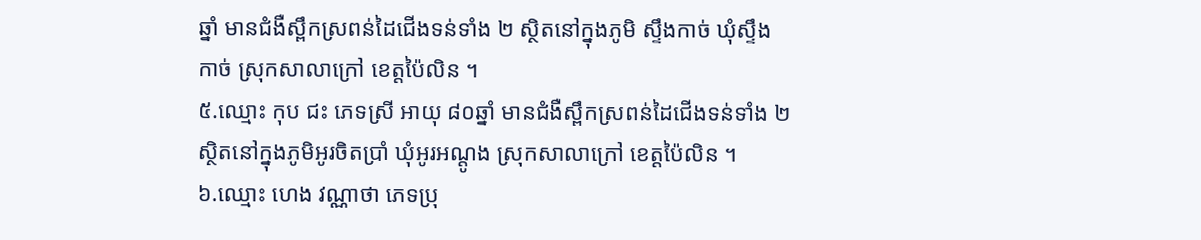ឆ្នាំ មានជំងឺស្ពឹកស្រពន់ដៃជើងទន់ទាំង ២ ស្ថិតនៅក្នុងភូមិ ស្ទឹងកាច់ ឃុំស្ទឹងកាច់ ស្រុកសាលាក្រៅ ខេត្តប៉ៃលិន ។
៥.ឈ្មោះ កុប ជះ ភេទស្រី អាយុ ៨០ឆ្នាំ មានជំងឺស្ពឹកស្រពន់ដៃជើងទន់ទាំង ២ ស្ថិតនៅក្នុងភូមិអូរចិតប្រាំ ឃុំអូរអណ្តូង ស្រុកសាលាក្រៅ ខេត្តប៉ៃលិន ។
៦.ឈ្មោះ ហេង វណ្ណាថា ភេទប្រុ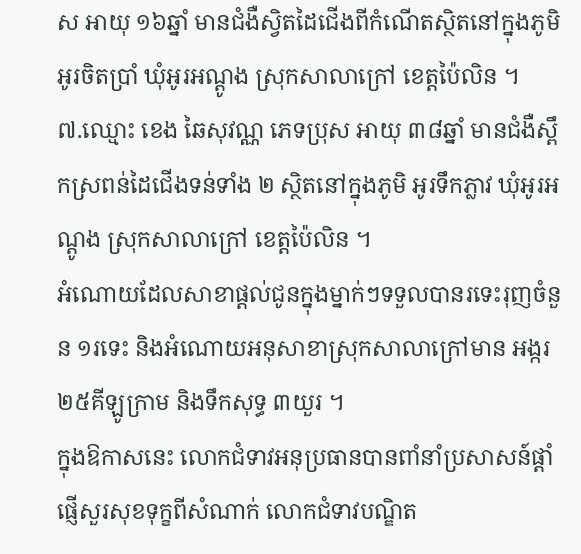ស អាយុ ១៦ឆ្នាំ មានជំងឺស្វិតដៃជើងពីកំណើតស្ថិតនៅក្នុងភូមិអូរចិតប្រាំ ឃុំអូរអណ្តូង ស្រុកសាលាក្រៅ ខេត្តប៉ៃលិន ។
៧.ឈ្មោះ ខេង ឆៃសុវណ្ណ ភេទប្រុស អាយុ ៣៨ឆ្នាំ មានជំងឺស្ពឹកស្រពន់ដៃជើងទន់ទាំង ២ ស្ថិតនៅក្នុងភូមិ អូរទឹកភ្លាវ ឃុំអូរអណ្តូង ស្រុកសាលាក្រៅ ខេត្តប៉ៃលិន ។
អំណោយដែលសាខាផ្តល់ជូនក្នុងម្នាក់ៗទទួលបានរទេះរុញចំនួន ១រទេះ និងអំណោយអនុសាខាស្រុកសាលាក្រៅមាន អង្ករ ២៥គីឡូក្រាម និងទឹកសុទ្ធ ៣យួរ ។
ក្នុងឱកាសនេះ លោកជំទាវអនុប្រធានបានពាំនាំប្រសាសន៍ផ្តាំផ្ញើសួរសុខទុក្ខពីសំណាក់ លោកជំទាវបណ្ឌិត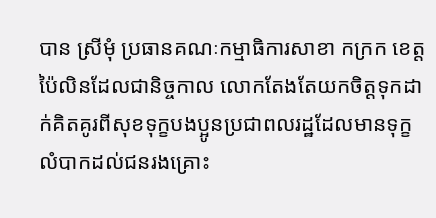បាន ស្រីមុំ ប្រធានគណៈកម្មាធិការសាខា កក្រក ខេត្តប៉ៃលិនដែលជានិច្ចកាល លោកតែងតែយកចិត្តទុកដាក់គិតគូរពីសុខទុក្ខបងប្អូនប្រជាពលរដ្ឋដែលមានទុក្ខលំបាកដល់ជនរងគ្រោះ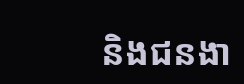និងជនងា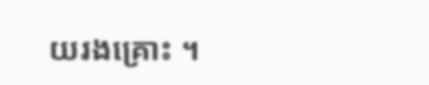យរងគ្រោះ ។